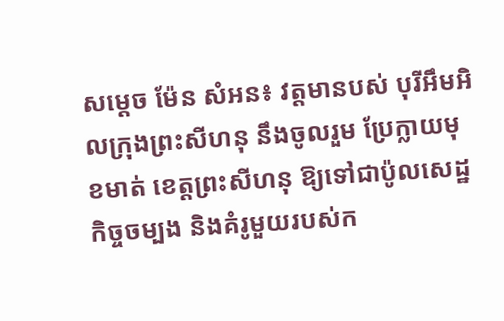សម្តេច ម៉ែន សំអន៖ វត្តមានបស់ បុរីអឹមអិលក្រុងព្រះសីហនុ នឹងចូលរួម ប្រែក្លាយមុខមាត់ ខេត្តព្រះសីហនុ ឱ្យទៅជាប៉ូលសេដ្ឋកិច្ចចម្បង និងគំរូមួយរបស់ក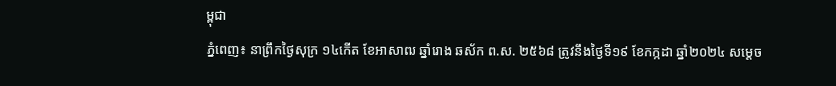ម្ពុជា
ភ្នំពេញ៖ នាព្រឹកថ្ងៃសុក្រ ១៤កើត ខែអាសាឍ ឆ្នាំរោង ឆស័ក ព.ស. ២៥៦៨ ត្រូវនឹងថ្ងៃទី១៩ ខែកក្កដា ឆ្នាំ២០២៤ សម្តេច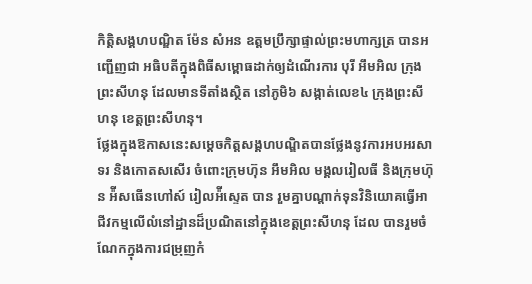កិត្តិសង្គហបណ្ឌិត ម៉ែន សំអន ឧត្តមប្រឹក្សាផ្ទាល់ព្រះមហាក្សត្រ បានអញ្ជើញជា អធិបតីក្នុងពិធីសម្ពោធដាក់ឲ្យដំណើរការ បុរី អឹមអិល ក្រុងព្រះសីហនុ ដែលមានទីតាំងស្ថិត នៅភូមិ៦ សង្កាត់លេខ៤ ក្រុងព្រះសីហនុ ខេត្តព្រះសីហនុ។
ថ្លែងក្នុងឱកាសនេះសម្តេចកិត្តសង្គហបណ្ឌិតបានថ្លែងនូវការអបអរសាទរ និងកោតសសើរ ចំពោះក្រុមហ៊ុន អឹមអិល មង្គលរៀលធី និងក្រុមហ៊ុន អ៉ីសធើនហៅស៍ រៀលអ៉ីស្ទេត បាន រួមគ្នាបណ្ដាក់ទុនវិនិយោគធ្វើអាជីវកម្មលើលំនៅដ្ឋានដ៏ប្រណិតនៅក្នុងខេត្តព្រះសីហនុ ដែល បានរួមចំណែកក្នុងការជម្រុញកំ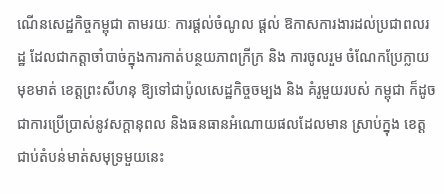ណើនសេដ្ឋកិច្ចកម្ពុជា តាមរយៈ ការផ្ដល់ចំណូល ផ្តល់ ឱកាសការងារដល់ប្រជាពលរដ្ឋ ដែលជាកត្ដាចាំបាច់ក្នុងការកាត់បន្ថយភាពក្រីក្រ និង ការចូលរួម ចំណែកប្រែក្លាយមុខមាត់ ខេត្តព្រះសីហនុ ឱ្យទៅជាប៉ូលសេដ្ឋកិច្ចចម្បង និង គំរូមួយរបស់ កម្ពុជា ក៏ដូចជាការប្រើប្រាស់នូវសក្តានុពល និងធនធានអំណោយផលដែលមាន ស្រាប់ក្នុង ខេត្តជាប់តំបន់មាត់សមុទ្រមួយនេះ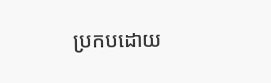ប្រកបដោយ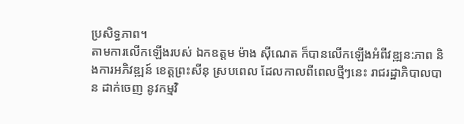ប្រសិទ្ធភាព។
តាមការលើកឡើងរបស់ ឯកឧត្តម ម៉ាង ស៊ីណេត ក៏បានលើកឡើងអំពីវឌ្ឍន:ភាព និងការអភិវឌ្ឍន៍ ខេត្តព្រះសីនុ ស្របពេល ដែលកាលពីពេលថ្មីៗនេះ រាជរដ្ឋាភិបាលបាន ដាក់ចេញ នូវកម្មវិ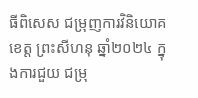ធីពិសេស ជម្រុញការវិនិយោគខេត្ត ព្រះសីហនុ ឆ្នាំ២០២៤ ក្នុងការជួយ ជម្រុ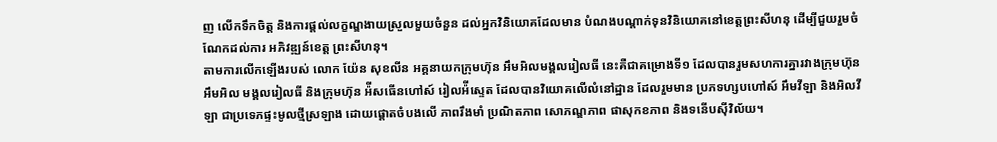ញ លើកទឹកចិត្ត និងការផ្តល់លក្ខណ្ឌងាយស្រួលមួយចំនួន ដល់អ្នកវិនិយោគដែលមាន បំណងបណ្តាក់ទុនវិនិយោគនៅខេត្តព្រះសីហនុ ដើម្បីជួយរួមចំណែកដល់ការ អភិវឌ្ឍន៍ខេត្ត ព្រះសីហនុ។
តាមការលើកឡើងរបស់ លោក យ៉ែន សុខលីន អគ្គនាយកក្រុមហ៊ុន អឹមអិលមង្គលរៀលធី នេះគឺជាគម្រោងទី១ ដែលបានរួមសហការគ្នារវាងក្រុមហ៊ុន អឹមអិល មង្គលរៀលធី និងក្រុមហ៊ុន អ៉ីសធើនហៅស៍ រៀលអ៉ីស្ទេត ដែលបានវិយោគលើលំនៅដ្ឋាន ដែលរួមមាន ប្រភទហ្សបហៅស៍ អឹមវីឡា និងអិលវីឡា ជាប្រទេភផ្ទះមូលថ្មីស្រឡាង ដោយផ្តោតចំបងលើ ភាពរឹងមាំ ប្រណិតភាព សោភណ្ឌភាព ផាសុកខភាព និងទនើបស៊ីវិល័យ។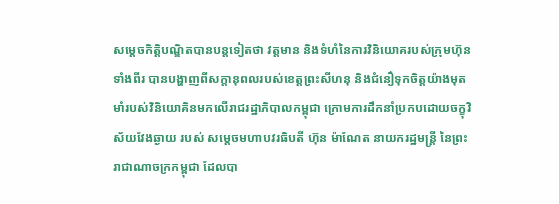សម្តេចកិត្តិបណ្ឌិតបានបន្តទៀតថា វត្តមាន និងទំហំនៃការវិនិយោគរបស់ក្រុមហ៊ុនទាំងពីរ បានបង្ហាញពីសក្តានុពលរបស់ខេត្តព្រះសីហនុ និងជំនឿទុកចិត្តយ៉ាងមុតមាំរបស់វិនិយោគិនមកលើរាជរដ្ឋាភិបាលកម្ពុជា ក្រោមការដឹកនាំប្រកបដោយចក្ខុវិស័យវែងឆ្ងាយ របស់ សម្ដេចមហាបវរធិបតី ហ៊ុន ម៉ាណែត នាយករដ្ឋមន្ត្រី នៃព្រះរាជាណាចក្រកម្ពុជា ដែលបា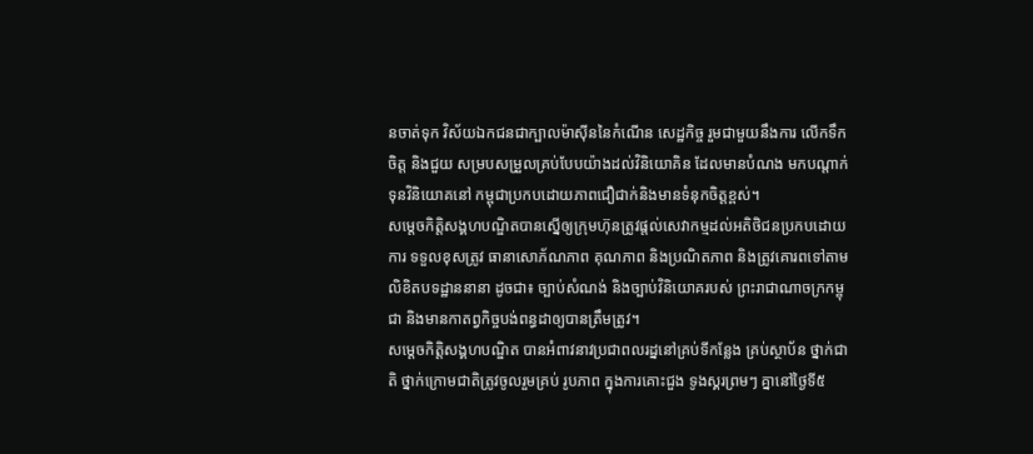នចាត់ទុក វិស័យឯកជនជាក្បាលម៉ាស៊ីននៃកំណើន សេដ្ឋកិច្ច រួមជាមួយនឹងការ លើកទឹកចិត្ត និងជួយ សម្របសម្រួលគ្រប់បែបយ៉ាងដល់វិនិយោគិន ដែលមានបំណង មកបណ្តាក់ទុនវិនិយោគនៅ កម្ពុជាប្រកបដោយភាពជឿជាក់និងមានទំនុកចិត្តខ្ពស់។
សម្តេចកិត្តិសង្គហបណ្ឌិតបានស្នើឲ្យក្រុមហ៊ុនត្រូវផ្តល់សេវាកម្មដល់អតិថិជនប្រកបដោយការ ទទួលខុសត្រូវ ធានាសោភ័ណភាព គុណភាព និងប្រណិតភាព និងត្រូវគោរពទៅតាមលិខិតបទដ្ឋាននានា ដូចជា៖ ច្បាប់សំណង់ និងច្បាប់វិនិយោគរបស់ ព្រះរាជាណាចក្រកម្ពុជា និងមានកាតព្វកិច្ចបង់ពន្ធដាឲ្យបានត្រឹមត្រូវ។
សម្តេចកិត្តិសង្គហបណ្ឌិត បានអំពាវនាវប្រជាពលរដ្ននៅគ្រប់ទីកន្លែង គ្រប់ស្ថាប័ន ថ្នាក់ជាតិ ថ្នាក់ក្រោមជាតិត្រូវចូលរួមគ្រប់ រូបភាព ក្នុងការគោះជួង ទូងស្គរព្រមៗ គ្នានៅថ្ងៃទី៥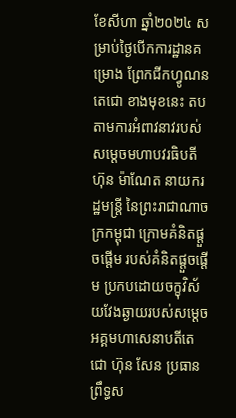ខែសីហា ឆ្នាំ២០២៤ សម្រាប់ថ្ងៃបើកការដ្ឋានគម្រោង ព្រែកជីកហ្វូណនតេជោ ខាងមុខនេះ តបតាមការអំពាវនាវរបស់សម្តេចមហាបវរធិបតី ហ៊ុន ម៉ាណែត នាយករដ្ឋមន្ត្រី នៃព្រះរាជាណាចក្រកម្ពុជា ក្រោមគំនិតផ្តួចផ្តើម របស់គំនិតផ្តួចផ្តើម ប្រកបដោយចក្ខុវិស័យវែងឆ្ងាយរបស់សម្តេចអគ្គមហាសេនាបតីតេជោ ហ៊ុន សែន ប្រធានព្រឹទ្ធស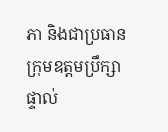ភា និងជាប្រធានក្រុមឧត្តមប្រឹក្សាផ្ទាល់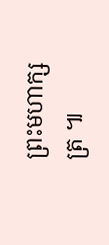ព្រះមហាក្សត្រ ៕